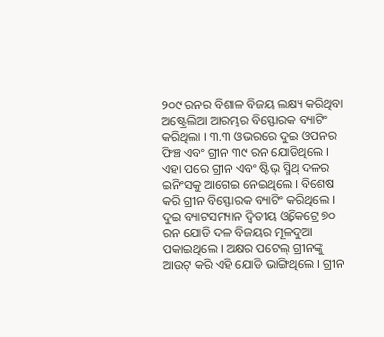୨୦୯ ରନର ବିଶାଳ ବିଜୟ ଲକ୍ଷ୍ୟ କରିଥିବା ଅଷ୍ଟ୍ରେଲିଆ ଆରମ୍ଭର ବିସ୍ଫୋରକ ବ୍ୟାଟିଂ କରିଥିଲା । ୩.୩ ଓଭରରେ ଦୁଇ ଓପନର ଫିଞ୍ଚ ଏବଂ ଗ୍ରୀନ ୩୯ ରନ ଯୋଡିଥିଲେ । ଏହା ପରେ ଗ୍ରୀନ ଏବଂ ଷ୍ଟିଭ୍ ସ୍ମିଥ୍ ଦଳର ଇନିଂସକୁ ଆଗେଇ ନେଇଥିଲେ । ବିଶେଷ କରି ଗ୍ରୀନ ବିସ୍ଫୋରକ ବ୍ୟାଟିଂ କରିଥିଲେ । ଦୁଇ ବ୍ୟାଟସମ୍ୟାନ ଦ୍ଵିତୀୟ ଓ୍ଵିକେଟ୍ରେ ୭୦ ରନ ଯୋଡି ଦଳ ବିଜୟର ମୂଳଦୁଆ ପକାଇଥିଲେ । ଅକ୍ଷର ପଟେଲ୍ ଗ୍ରୀନଙ୍କୁ ଆଉଟ୍ କରି ଏହି ଯୋଡି ଭାଙ୍ଗିଥିଲେ । ଗ୍ରୀନ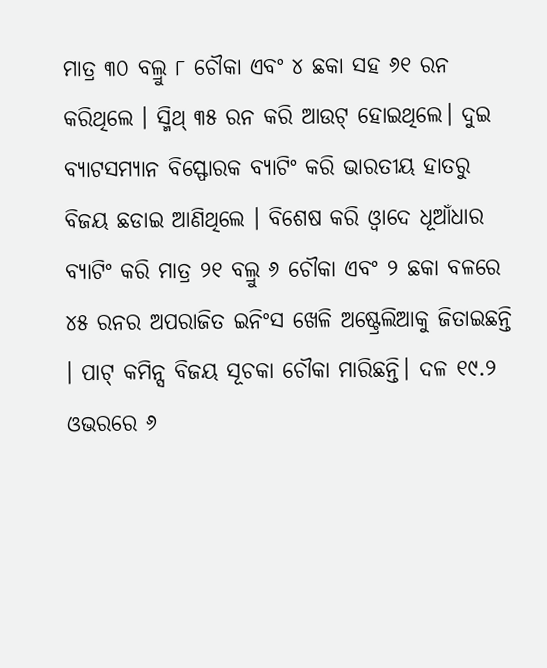ମାତ୍ର ୩୦ ବଲ୍ରୁ ୮ ଚୌକା ଏବଂ ୪ ଛକା ସହ ୬୧ ରନ କରିଥିଲେ । ସ୍ମିଥ୍ ୩୫ ରନ କରି ଆଉଟ୍ ହୋଇଥିଲେ। ଦୁଇ ବ୍ୟାଟସମ୍ୟାନ ବିସ୍ଫୋରକ ବ୍ୟାଟିଂ କରି ଭାରତୀୟ ହାତରୁ ବିଜୟ ଛଡାଇ ଆଣିଥିଲେ । ବିଶେଷ କରି ଓ୍ଵାଦେ ଧୂଆଁଧାର ବ୍ୟାଟିଂ କରି ମାତ୍ର ୨୧ ବଲ୍ରୁ ୬ ଚୌକା ଏବଂ ୨ ଛକା ବଳରେ ୪୫ ରନର ଅପରାଜିତ ଇନିଂସ ଖେଳି ଅଷ୍ଟ୍ରେଲିଆକୁ ଜିତାଇଛନ୍ତି । ପାଟ୍ କମିନ୍ସ ବିଜୟ ସୂଚକା ଚୌକା ମାରିଛନ୍ତି। ଦଳ ୧୯.୨ ଓଭରରେ ୬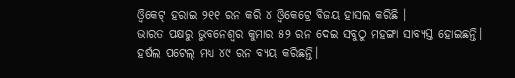ଓ୍ଵିକେଟ୍ ହରାଇ ୨୧୧ ରନ କରି ୪ ଓ୍ଵିକେଟ୍ରେ ବିଜୟ ହାସଲ କରିଛି ।
ଭାରତ ପକ୍ଷରୁ ଭୁବନେଶ୍ଵର କୁମାର ୫୨ ରନ ଦେଇ ସବୁଠୁ ମହଙ୍ଗା ସାବ୍ୟସ୍ତ ହୋଇଛନ୍ତି। ହର୍ଷଲ ପଟେଲ୍ ମଧ୍ୟ ୪୯ ରନ ବ୍ୟୟ କରିଛନ୍ତି।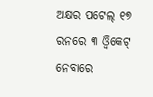ଅକ୍ଷର ପଟେଲ୍ ୧୭ ରନରେ ୩ ଓ୍ଵିକେଟ୍ ନେବାରେ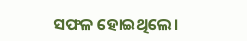ସଫଳ ହୋଇଥିଲେ।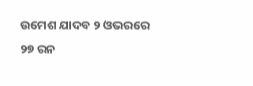ଉମେଶ ଯାଦବ ୨ ଓଭରରେ ୨୭ ରନ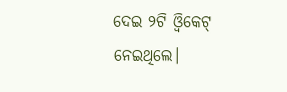ଦେଇ ୨ଟି ଓ୍ଵିକେଟ୍ ନେଇଥିଲେ।